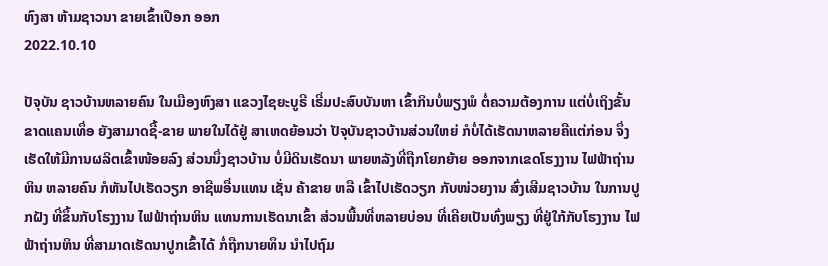ຫົງສາ ຫ້າມຊາວນາ ຂາຍເຂົ້າເປືອກ ອອກ
2022.10.10

ປັຈຸບັນ ຊາວບ້ານຫລາຍຄົນ ໃນເມືອງຫົງສາ ແຂວງໄຊຍະບູຣີ ເຣີ່ມປະສົບບັນຫາ ເຂົ້າກິນບໍ່ພຽງພໍ ຕໍ່ຄວາມຕ້ອງການ ແຕ່ບໍ່ເຖິງຂັ້ນຂາດແຄນເທຶ່ອ ຍັງສາມາດຊື້-ຂາຍ ພາຍໃນໄດ້ຢູ່ ສາເຫດຍ້ອນວ່າ ປັຈຸບັນຊາວບ້ານສ່ວນໃຫຍ່ ກໍບໍ່ໄດ້ເຮັດນາຫລາຍຄືແຕ່ກ່ອນ ຈຶ່ງເຮັດໃຫ້ມີການຜລິຕເຂົ້າໜ້ອຍລົງ ສ່ວນນຶ່ງຊາວບ້ານ ບໍ່ມີດິນເຮັດນາ ພາຍຫລັງທີ່ຖືກໂຍກຍ້າຍ ອອກຈາກເຂດໂຮງງານ ໄຟຟ້າຖ່ານຫິນ ຫລາຍຄົນ ກໍຫັນໄປເຮັດວຽກ ອາຊີພອື່ນແທນ ເຊັ່ນ ຄ້າຂາຍ ຫລື ເຂົ້າໄປເຮັດວຽກ ກັບໜ່ວຍງານ ສົ່ງເສີມຊາວບ້ານ ໃນການປູກຝັງ ທີ່ຂຶ້ນກັບໂຮງງານ ໄຟຟ້າຖ່ານຫິນ ແທນການເຮັດນາເຂົ້າ ສ່ວນພື້ນທີ່ຫລາຍບ່ອນ ທີ່ເຄີຍເປັນທົ່ງພຽງ ທີ່ຢູ່ໃກ້ກັບໂຮງງານ ໄຟຟ້າຖ່ານຫິນ ທີ່ສາມາດເຮັດນາປູກເຂົ້າໄດ້ ກໍ່ຖືກນາຍທຶນ ນຳໄປຖົມ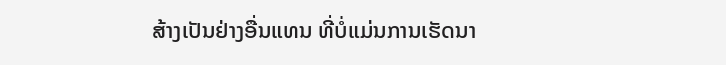ສ້າງເປັນຢ່າງອື່ນແທນ ທີ່ບໍ່ແມ່ນການເຮັດນາ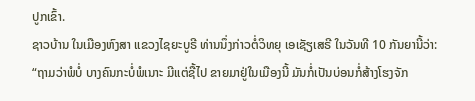ປູກເຂົ້າ.
ຊາວບ້ານ ໃນເມືອງຫົງສາ ແຂວງໄຊຍະບູຣີ ທ່ານນຶ່ງກ່າວຕໍ່ວິທຍຸ ເອເຊັຽເສຣີ ໃນວັນທີ 10 ກັນຍານີ້ວ່າ:
“ຖາມວ່າພໍບໍ່ ບາງຄົນກະບໍ່ພໍເນາະ ມີແຕ່ຊື້ໄປ ຂາຍມາຢູ່ໃນເມືອງນີ້ ມັນກໍ່ເປັນບ່ອນກໍ່ສ້າງໂຮງຈັກ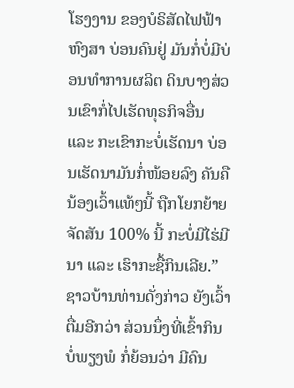ໂຮງງານ ຂອງບໍຣິສັດໄຟຟ້າຫົງສາ ບ່ອນຄົນຢູ່ ມັນກໍ່ບໍ່ມີບ່ອນທຳການຜລິຕ ດິນບາງສ່ວນເຂົາກໍ່ໄປເຮັດທຸຣກິຈອື່ນ ແລະ ກະເຂົາກະບໍ່ເຮັດນາ ບ່ອນເຮັດນາມັນກໍ່ໜ້ອຍລົງ ຄັນຄືນ້ອງເວົ້າແທ້ໆນີ້ ຖືກໂຍກຍ້າຍຈັດສັນ 100% ນີ້ ກະບໍ່ມີໄຮ່ມີນາ ແລະ ເຮົາກະຊື້ກິນເລີຍ.”
ຊາວບ້ານທ່ານດັ່ງກ່າວ ຍັງເວົ້າຕື່ມອີກວ່າ ສ່ວນນຶ່ງທີ່ເຂົ້າກິນບໍ່ພຽງພໍ ກໍ່ຍ້ອນວ່າ ມີຄົນ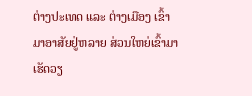ຕ່າງປະເທດ ແລະ ຕ່າງເມືອງ ເຂົ້າມາອາສັຍຢູ່ຫລາຍ ສ່ວນໃຫຍ່ເຂົ້າມາເຮັດວຽ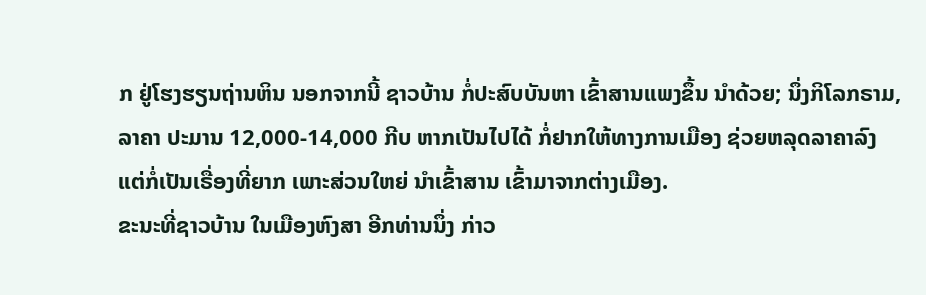ກ ຢູ່ໂຮງຮຽນຖ່ານຫິນ ນອກຈາກນີ້ ຊາວບ້ານ ກໍ່ປະສົບບັນຫາ ເຂົ້າສານແພງຂຶ້ນ ນຳດ້ວຍ; ນຶ່ງກິໂລກຣາມ, ລາຄາ ປະມານ 12,000-14,000 ກີບ ຫາກເປັນໄປໄດ້ ກໍ່ຢາກໃຫ້ທາງການເມືອງ ຊ່ວຍຫລຸດລາຄາລົງ ແຕ່ກໍ່ເປັນເຣື່ອງທີ່ຍາກ ເພາະສ່ວນໃຫຍ່ ນຳເຂົ້າສານ ເຂົ້າມາຈາກຕ່າງເມືອງ.
ຂະນະທີ່ຊາວບ້ານ ໃນເມືອງຫົງສາ ອີກທ່ານນຶ່ງ ກ່າວ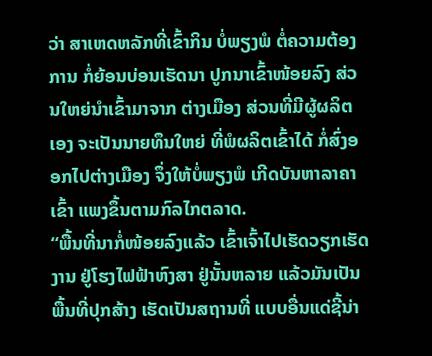ວ່າ ສາເຫດຫລັກທີ່ເຂົ້າກິນ ບໍ່ພຽງພໍ ຕໍ່ຄວາມຕ້ອງການ ກໍ່ຍ້ອນບ່ອນເຮັດນາ ປູກນາເຂົ້າໜ້ອຍລົງ ສ່ວນໃຫຍ່ນຳເຂົ້າມາຈາກ ຕ່າງເມືອງ ສ່ວນທີ່ມີຜູ້ຜລິຕເອງ ຈະເປັນນາຍທຶນໃຫຍ່ ທີ່ພໍຜລິຕເຂົ້າໄດ້ ກໍ່ສົ່ງອອກໄປຕ່າງເມືອງ ຈຶ່ງໃຫ້ບໍ່ພຽງພໍ ເກີດບັນຫາລາຄາເຂົ້າ ແພງຂຶ້ນຕາມກົລໄກຕລາດ.
“ພື້ນທີ່ນາກໍ່ໜ້ອຍລົງແລ້ວ ເຂົ້າເຈົ້າໄປເຮັດວຽກເຮັດງານ ຢູ່ໂຮງໄຟຟ້າຫົງສາ ຢູ່ນັ້ນຫລາຍ ແລ້ວມັນເປັນພື້ນທີ່ປຸກສ້າງ ເຮັດເປັນສຖານທີ່ ແບບອື່ນແດ່ຊີ້ນ່າ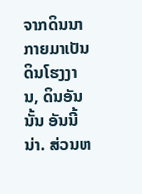ຈາກດິນນາ ກາຍມາເປັນດິນໂຮງງານ, ດິນອັນນັ້ນ ອັນນີ້ນ່າ. ສ່ວນຫ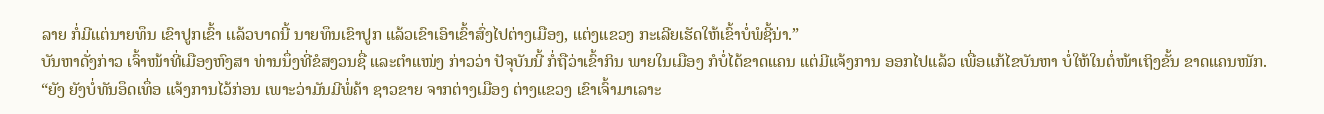ລາຍ ກໍ່ມີແຕ່ນາຍທຶນ ເຂົາປູກເຂົ້າ ເເລ້ວບາດນີ້ ນາຍທຶນເຂົາປູກ ແລ້ວເຂົາເອົາເຂົ້າສົ່ງໄປຕ່າງເມືອງ, ແຕ່ງແຂວງ ກະເລີຍເຮັດໃຫ້ເຂົ້າບໍ່ພໍຊີ້ນ່າ.”
ບັນຫາດັ່ງກ່າວ ເຈົ້າໜ້າທີ່ເມືອງຫົງສາ ທ່ານນຶ່ງທີ່ຂໍສງວນຊື່ ແລະຕຳແໜ່ງ ກ່າວວ່າ ປັຈຸບັນນີ້ ກໍ່ຖືວ່າເຂົ້າກິນ ພາຍໃນເມືອງ ກໍບໍ່ໄດ້ຂາດແຄນ ແຕ່ມີແຈ້ງການ ອອກໄປແລ້ວ ເພື່ອແກ້ໄຂບັນຫາ ບໍ່ໃຫ້ໃນຕໍ່ໜ້າເຖິງຂັ້ນ ຂາດແຄນໜັກ.
“ຍັງ ຍັງບໍ່ທັນອຶດເທຶ່ອ ແຈ້ງການໄວ້ກ່ອນ ເພາະວ່າມັນມີພໍ່ຄ້າ ຊາວຂາຍ ຈາກຕ່າງເມືອງ ຕ່າງແຂວງ ເຂົາເຈົ້າມາເລາະ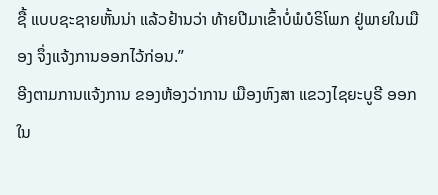ຊື້ ແບບຊະຊາຍຫັ້ນນ່າ ແລ້ວຢ້ານວ່າ ທ້າຍປີມາເຂົ້າບໍ່ພໍບໍຣິໂພກ ຢູ່ພາຍໃນເມືອງ ຈຶ່ງແຈ້ງການອອກໄວ້ກ່ອນ.”
ອີງຕາມການແຈ້ງການ ຂອງຫ້ອງວ່າການ ເມືອງຫົງສາ ແຂວງໄຊຍະບູຣີ ອອກໃນ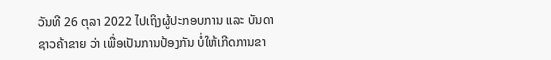ວັນທີ 26 ຕຸລາ 2022 ໄປເຖິງຜູ້ປະກອບການ ແລະ ບັນດາຊາວຄ້າຂາຍ ວ່າ ເພື່ອເປັນການປ້ອງກັນ ບໍ່ໃຫ້ເກີດການຂາ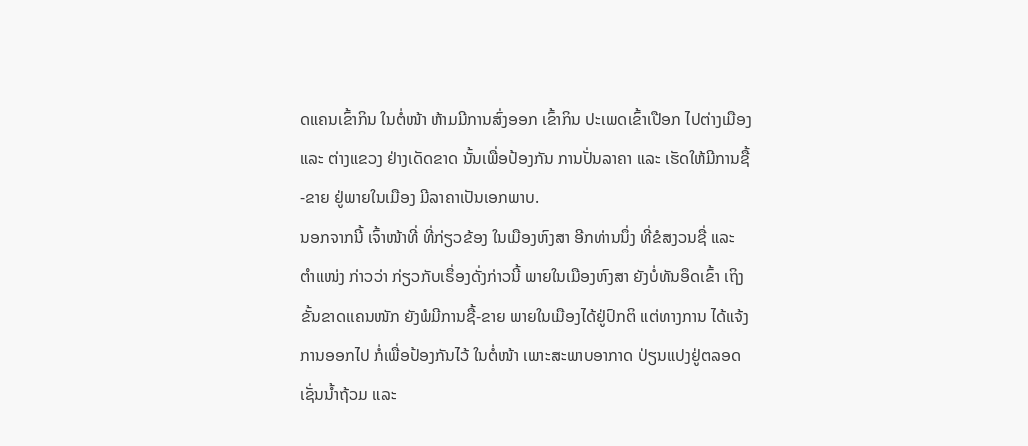ດແຄນເຂົ້າກິນ ໃນຕໍ່ໜ້າ ຫ້າມມີການສົ່ງອອກ ເຂົ້າກິນ ປະເພດເຂົ້າເປືອກ ໄປຕ່າງເມືອງ ແລະ ຕ່າງແຂວງ ຢ່າງເດັດຂາດ ນັ້ນເພື່ອປ້ອງກັນ ການປັ່ນລາຄາ ແລະ ເຮັດໃຫ້ມີການຊື້-ຂາຍ ຢູ່ພາຍໃນເມືອງ ມີລາຄາເປັນເອກພາບ.
ນອກຈາກນີ້ ເຈົ້າໜ້າທີ່ ທີ່ກ່ຽວຂ້ອງ ໃນເມືອງຫົງສາ ອີກທ່ານນຶ່ງ ທີ່ຂໍສງວນຊື່ ແລະ ຕຳແໜ່ງ ກ່າວວ່າ ກ່ຽວກັບເຣຶ່ອງດັ່ງກ່າວນີ້ ພາຍໃນເມືອງຫົງສາ ຍັງບໍ່ທັນອຶດເຂົ້າ ເຖິງຂັ້ນຂາດເເຄນໜັກ ຍັງພໍມີການຊື້-ຂາຍ ພາຍໃນເມືອງໄດ້ຢູ່ປົກຕິ ແຕ່ທາງການ ໄດ້ແຈ້ງການອອກໄປ ກໍ່ເພື່ອປ້ອງກັນໄວ້ ໃນຕໍ່ໜ້າ ເພາະສະພາບອາກາດ ປ່ຽນແປງຢູ່ຕລອດ ເຊັ່ນນໍ້າຖ້ວມ ແລະ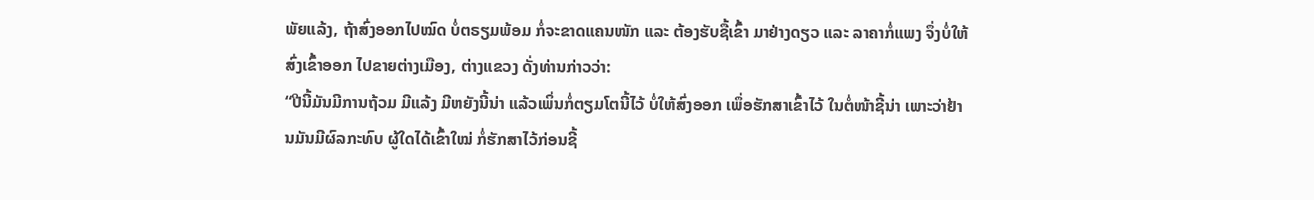ພັຍແລ້ງ, ຖ້າສົ່ງອອກໄປໝົດ ບໍ່ຕຣຽມພ້ອມ ກໍ່ຈະຂາດແຄນໜັກ ແລະ ຕ້ອງຮັບຊື້ເຂົ້າ ມາຢ່າງດຽວ ແລະ ລາຄາກໍ່ແພງ ຈຶ່ງບໍ່ໃຫ້ສົ່ງເຂົ້າອອກ ໄປຂາຍຕ່າງເມືອງ, ຕ່າງແຂວງ ດັ່ງທ່ານກ່າວວ່າ:
“ປີນີ້ມັນມີການຖ້ວມ ມີແລ້ງ ມີຫຍັງນີ້ນ່າ ແລ້ວເພິ່ນກໍ່ຕຽມໂຕນີ້ໄວ້ ບໍ່ໃຫ້ສົ່ງອອກ ເພຶ່ອຮັກສາເຂົ້າໄວ້ ໃນຕໍ່ໜ້າຊີ້ນ່າ ເພາະວ່າຢ້ານມັນມີຜົລກະທົບ ຜູ້ໃດໄດ້ເຂົ້າໃໝ່ ກໍ່ຮັກສາໄວ້ກ່ອນຊີ້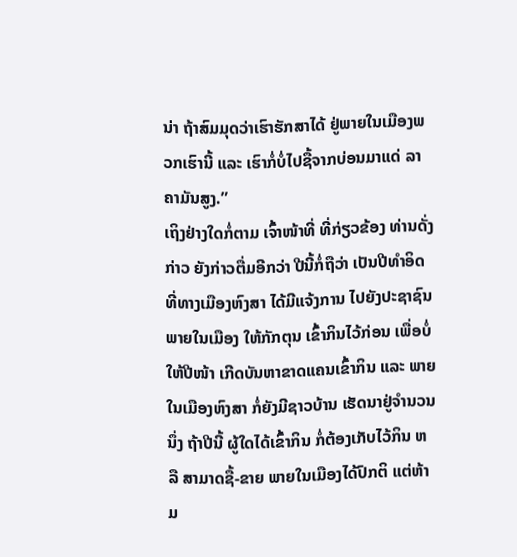ນ່າ ຖ້າສົມມຸດວ່າເຮົາຮັກສາໄດ້ ຢູ່ພາຍໃນເມືອງພວກເຮົານີ້ ແລະ ເຮົາກໍ່ບໍ່ໄປຊື້ຈາກບ່ອນມາແດ່ ລາຄາມັນສູງ.”
ເຖິງຢ່າງໃດກໍ່ຕາມ ເຈົ້າໜ້າທີ່ ທີ່ກ່ຽວຂ້ອງ ທ່ານດັ່ງກ່າວ ຍັງກ່າວຕື່ມອີກວ່າ ປີນີ້ກໍ່ຖືວ່າ ເປັນປີທຳອິດ ທີ່ທາງເມືອງຫົງສາ ໄດ້ມີແຈ້ງການ ໄປຍັງປະຊາຊົນ ພາຍໃນເມືອງ ໃຫ້ກັກຕຸນ ເຂົ້າກິນໄວ້ກ່ອນ ເພື່ອບໍ່ໃຫ້ປີໜ້າ ເກີດບັນຫາຂາດແຄນເຂົ້າກິນ ແລະ ພາຍໃນເມືອງຫົງສາ ກໍ່ຍັງມີຊາວບ້ານ ເຮັດນາຢູ່ຈຳນວນນຶ່ງ ຖ້າປີນີ້ ຜູ້ໃດໄດ້ເຂົ້າກິນ ກໍ່ຕ້ອງເກັບໄວ້ກິນ ຫລື ສາມາດຊື້-ຂາຍ ພາຍໃນເມືອງໄດ້ປົກຕິ ແຕ່ຫ້າມ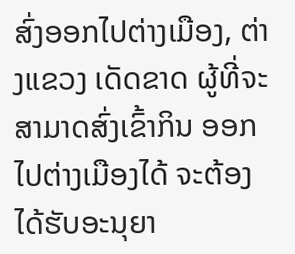ສົ່ງອອກໄປຕ່າງເມືອງ, ຕ່າງແຂວງ ເດັດຂາດ ຜູ້ທີ່ຈະສາມາດສົ່ງເຂົ້າກິນ ອອກໄປຕ່າງເມືອງໄດ້ ຈະຕ້ອງໄດ້ຮັບອະນຸຍາ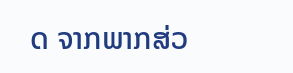ດ ຈາກພາກສ່ວ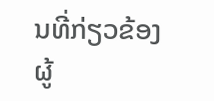ນທີ່ກ່ຽວຂ້ອງ ຜູ້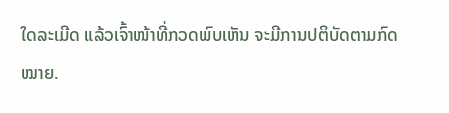ໃດລະເມີດ ແລ້ວເຈົ້າໜ້າທີ່ກວດພົບເຫັນ ຈະມີການປຕິບັດຕາມກົດໝາຍ.